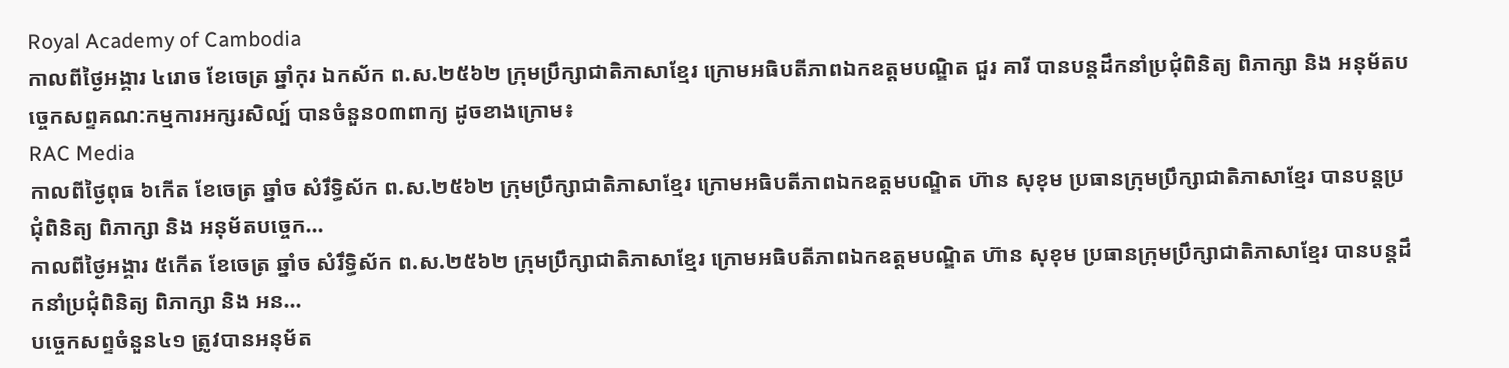Royal Academy of Cambodia
កាលពីថ្ងៃអង្គារ ៤រោច ខែចេត្រ ឆ្នាំកុរ ឯកស័ក ព.ស.២៥៦២ ក្រុមប្រឹក្សាជាតិភាសាខ្មែរ ក្រោមអធិបតីភាពឯកឧត្តមបណ្ឌិត ជួរ គារី បានបន្តដឹកនាំប្រជុំពិនិត្យ ពិភាក្សា និង អនុម័តបច្ចេកសព្ទគណ:កម្មការអក្សរសិល្ប៍ បានចំនួន០៣ពាក្យ ដូចខាងក្រោម៖
RAC Media
កាលពីថ្ងៃពុធ ៦កេីត ខែចេត្រ ឆ្នាំច សំរឹទ្ធិស័ក ព.ស.២៥៦២ ក្រុមប្រឹក្សាជាតិភាសាខ្មែរ ក្រោមអធិបតីភាពឯកឧត្តមបណ្ឌិត ហ៊ាន សុខុម ប្រធានក្រុមប្រឹក្សាជាតិភាសាខ្មែរ បានបន្តប្រជុំពិនិត្យ ពិភាក្សា និង អនុម័តបច្ចេក...
កាលពីថ្ងៃអង្គារ ៥កេីត ខែចេត្រ ឆ្នាំច សំរឹទ្ធិស័ក ព.ស.២៥៦២ ក្រុមប្រឹក្សាជាតិភាសាខ្មែរ ក្រោមអធិបតីភាពឯកឧត្តមបណ្ឌិត ហ៊ាន សុខុម ប្រធានក្រុមប្រឹក្សាជាតិភាសាខ្មែរ បានបន្តដឹកនាំប្រជុំពិនិត្យ ពិភាក្សា និង អន...
បច្ចេកសព្ទចំនួន៤១ ត្រូវបានអនុម័ត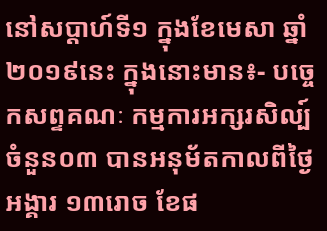នៅសប្តាហ៍ទី១ ក្នុងខែមេសា ឆ្នាំ២០១៩នេះ ក្នុងនោះមាន៖- បច្ចេកសព្ទគណៈ កម្មការអក្សរសិល្ប៍ ចំនួន០៣ បានអនុម័តកាលពីថ្ងៃអង្គារ ១៣រោច ខែផ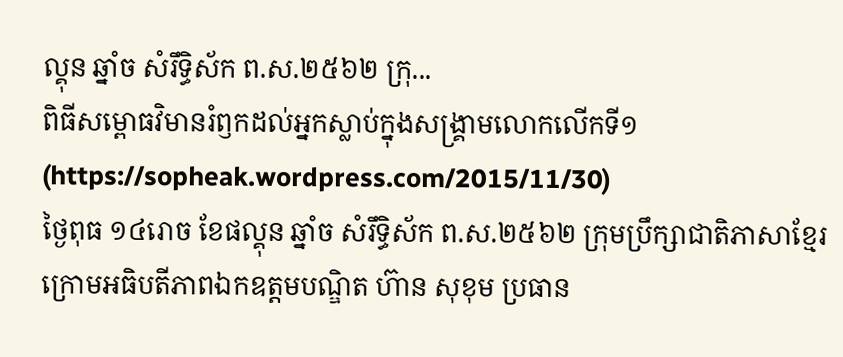ល្គុន ឆ្នាំច សំរឹទ្ធិស័ក ព.ស.២៥៦២ ក្រុ...
ពិធីសម្ពោធវិមានរំឭកដល់អ្នកស្លាប់ក្នុងសង្គ្រាមលោកលើកទី១ (https://sopheak.wordpress.com/2015/11/30)
ថ្ងៃពុធ ១៤រោច ខែផល្គុន ឆ្នាំច សំរឹទ្ធិស័ក ព.ស.២៥៦២ ក្រុមប្រឹក្សាជាតិភាសាខ្មែរ ក្រោមអធិបតីភាពឯកឧត្តមបណ្ឌិត ហ៊ាន សុខុម ប្រធាន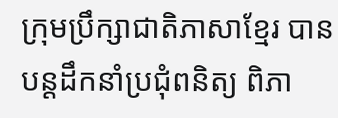ក្រុមប្រឹក្សាជាតិភាសាខ្មែរ បានបន្តដឹកនាំប្រជុំពនិត្យ ពិភា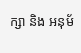ក្សា និង អនុម័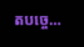តបច្ចេ...